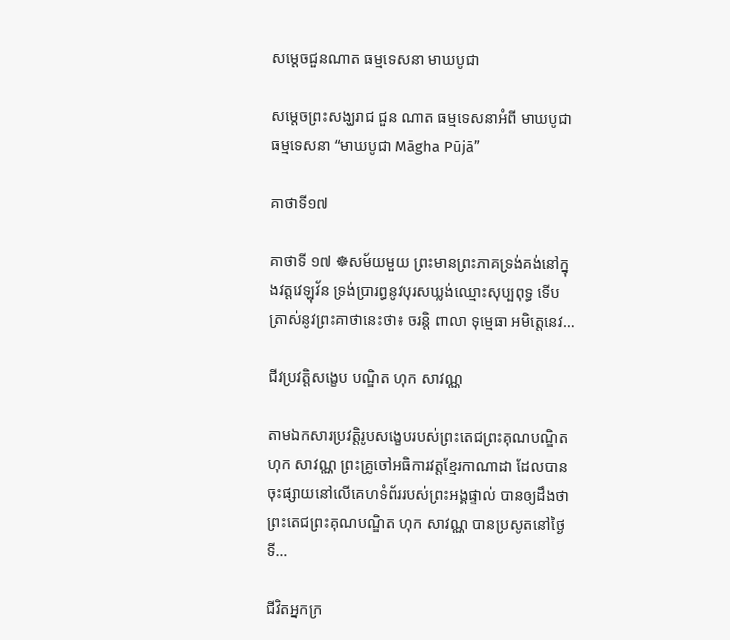សម្តេចជួនណាត ធម្មទេសនា មាឃបូជា

សម្តេចព្រះសង្ឃរាជ ជួន ណាត ធម្មទេសនាអំពី មាឃបូជា ធម្មទេសនា “មាឃបូជា Māgha Pūjā”

គាថាទី១៧

គាថាទី ១៧ ☸សម័យមួយ ព្រះមានព្រះភាគទ្រង់គង់នៅក្នុងវត្តវេឡុវ័ន ទ្រង់ប្រារព្ធនូវបុរសឃ្លង់ឈ្មោះសុប្បពុទ្ធ ទើបត្រាស់នូវព្រះគាថានេះថា៖ ចរន្តិ ពាលា ទុម្មេធា អមិត្តេនេវ…

ជីវប្រវត្តិសង្ខេប បណ្ឌិត ហុក សាវណ្ណ

តាមឯកសារប្រវត្តិរូបសង្ខេបរបស់ព្រះតេជព្រះគុណបណ្ឌិត ហុក សាវណ្ណ ព្រះគ្រូចៅអធិការវត្តខ្មែរកាណាដា ដែលបានចុះផ្សាយនៅលើគេហទំព័ររបស់ព្រះអង្គផ្ទាល់ បានឲ្យដឹងថា ព្រះតេជព្រះគុណបណ្ឌិត ហុក សាវណ្ណ បានប្រសូតនៅថ្ងៃទី…

ជីវិតអ្នកក្រ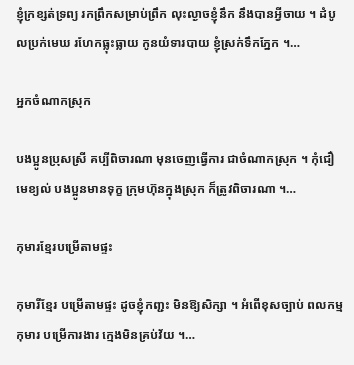ខ្ញុំក្រខ្សត់ទ្រព្យ រកព្រឹកសម្រាប់ព្រឹក លុះល្ងាចខ្ញុំនឹក នឹងបានអ្វីចាយ ។ ដំបូលប្រក់មេឃ រហែកធ្លុះធ្លាយ កូនយំទារបាយ ខ្ញុំស្រក់ទឹកភ្នែក ។…

អ្នកចំណាកស្រុក

បងប្អូនប្រុសស្រី គប្បីពិចារណា មុនចេញធ្វើការ ជាចំណាកស្រុក ។ កុំជឿមេខ្យល់ បងប្អូនមានទុក្ខ ក្រុមហ៊ុនក្នុងស្រុក ក៏ត្រូវពិចារណា ។…

កុមារខ្មែរបម្រើតាមផ្ទះ

កុមារីខ្មែរ បម្រើតាមផ្ទះ ដូចខ្ញុំកញ្ជះ មិនឱ្យសិក្សា ។ អំពើខុសច្បាប់ ពលកម្មកុមារ បម្រើការងារ ក្មេងមិនគ្រប់វ័យ ។…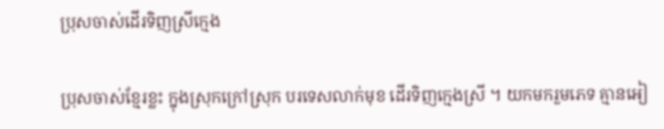ប្រុសចាស់ដើរទិញស្រីក្មេង

ប្រុសចាស់ខ្មែរខ្លះ ក្នុងស្រុកក្រៅស្រុក បរទេសលាក់មុខ ដើរទិញក្មេងស្រី ។ យកមករួមភេទ គ្មានអៀ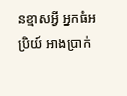នខ្មាសអ្វី អ្នកធំអប្រិយ៍ អាងប្រាក់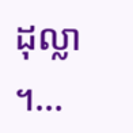ដុល្លា ។…